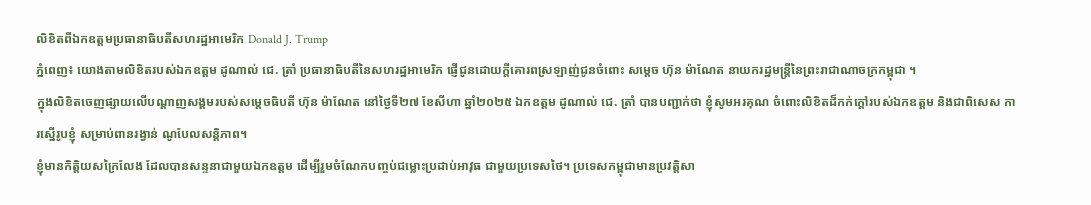លិខិតពីឯកឧត្តមប្រធានាធិបតីសហរដ្ឋអាមេរិក Donald J. Trump
ភ្នំពេញ៖ យោងតាមលិខិតរបស់ឯកឧត្តម ដូណាល់ ជេ. ត្រាំ ប្រធានាធិបតីនៃសហរដ្ឋអាមេរិក ផ្ញើជូនដោយក្តីគោរពស្រឡាញ់ជូនចំពោះ សម្ដេច ហ៊ុន ម៉ាណែត នាយករដ្ឋមន្ត្រីនៃព្រះរាជាណាចក្រកម្ពុជា ។
ក្នុងលិខិតចេញផ្សាយលើបណ្ដាញសង្គមរបស់សម្ដេចធិបតី ហ៊ុន ម៉ាណែត នៅថ្ងៃទី២៧ ខែសីហា ឆ្នាំ២០២៥ ឯកឧត្តម ដូណាល់ ជេ. ត្រាំ បានបញ្ជាក់ថា ខ្ញុំសូមអរគុណ ចំពោះលិខិតដ៏កក់ក្តៅរបស់ឯកឧត្តម និងជាពិសេស ការស្នើរូបខ្ញុំ សម្រាប់ពានរង្វាន់ ណូបែលសន្តិភាព។
ខ្ញុំមានកិត្តិយសក្រៃលែង ដែលបានសន្ទនាជាមួយឯកឧត្តម ដើម្បីរួមចំណែកបញ្ចប់ជម្លោះប្រដាប់អាវុធ ជាមួយប្រទេសថៃ។ ប្រទេសកម្ពុជាមានប្រវត្តិសា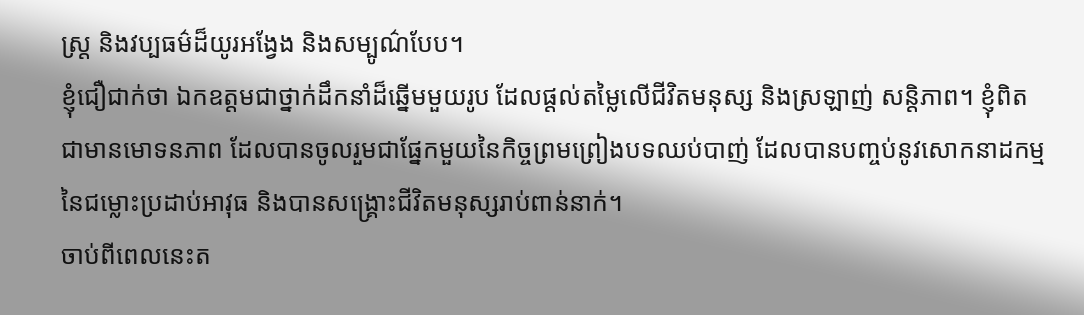ស្ត្រ និងវប្បធម៌ដ៏យូរអង្វែង និងសម្បូណ៌បែប។
ខ្ញុំជឿជាក់ថា ឯកឧត្តមជាថ្នាក់ដឹកនាំដ៏ឆ្នើមមួយរូប ដែលផ្តល់តម្លៃលើជីវិតមនុស្ស និងស្រឡាញ់ សន្តិភាព។ ខ្ញុំពិតជាមានមោទនភាព ដែលបានចូលរួមជាផ្នែកមួយនៃកិច្ចព្រមព្រៀងបទឈប់បាញ់ ដែលបានបញ្ចប់នូវសោកនាដកម្មនៃជម្លោះប្រដាប់អាវុធ និងបានសង្គ្រោះជីវិតមនុស្សរាប់ពាន់នាក់។
ចាប់ពីពេលនេះត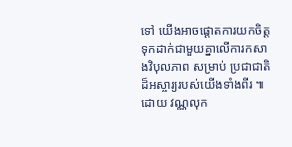ទៅ យើងអាចផ្តោតការយកចិត្តទុកដាក់ជាមួយគ្នាលើការកសាងវិបុលភាព សម្រាប់ ប្រជាជាតិដ៏អស្ចារ្យរបស់យើងទាំងពីរ ៕ ដោយ វណ្ណលុក